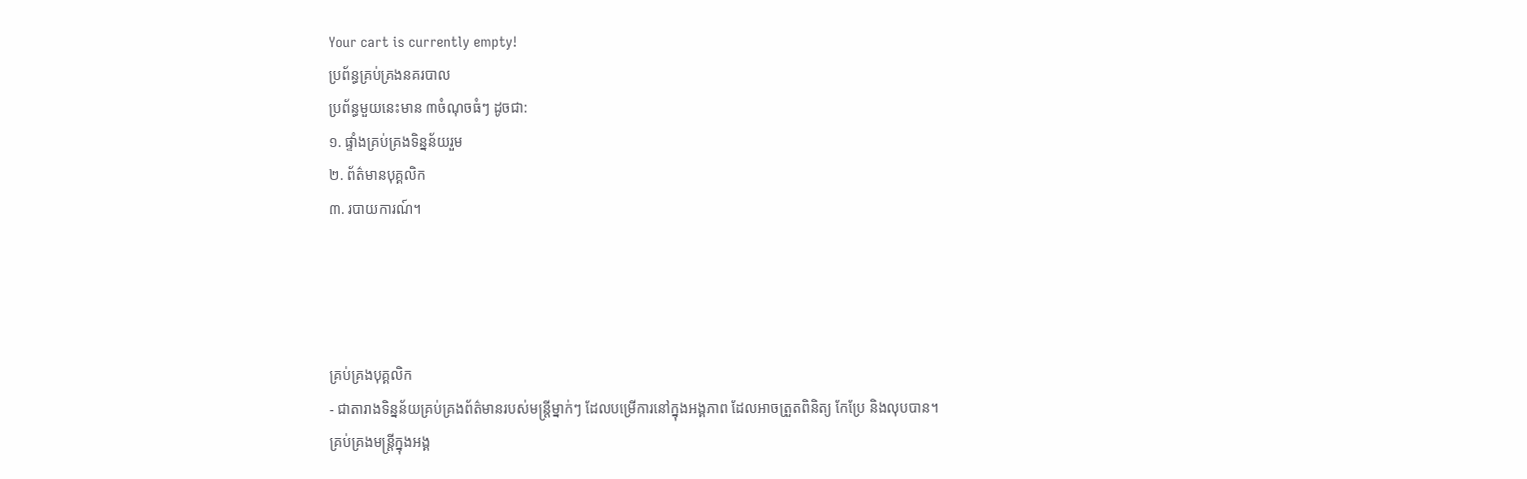Your cart is currently empty!
ប្រព័ន្ធគ្រប់គ្រងនគរបាល
ប្រព័ន្ធមួយនេះមាន ៣ចំណុចធំៗ ដូចជា:
១. ផ្ទាំងគ្រប់គ្រងទិន្នន័យរួម
២. ព័ត៌មានបុគ្គលិក
៣. របាយការណ៍។




គ្រប់គ្រងបុគ្គលិក
- ជាតារាងទិន្នន័យគ្រប់គ្រងព័ត៌មានរបស់មន្រ្តីម្នាក់ៗ ដែលបម្រើការនៅក្នុងអង្គភាព ដែលអាចត្រួតពិនិត្យ កែប្រែ និងលុបបាន។
គ្រប់គ្រងមន្រ្តីក្នុងអង្គ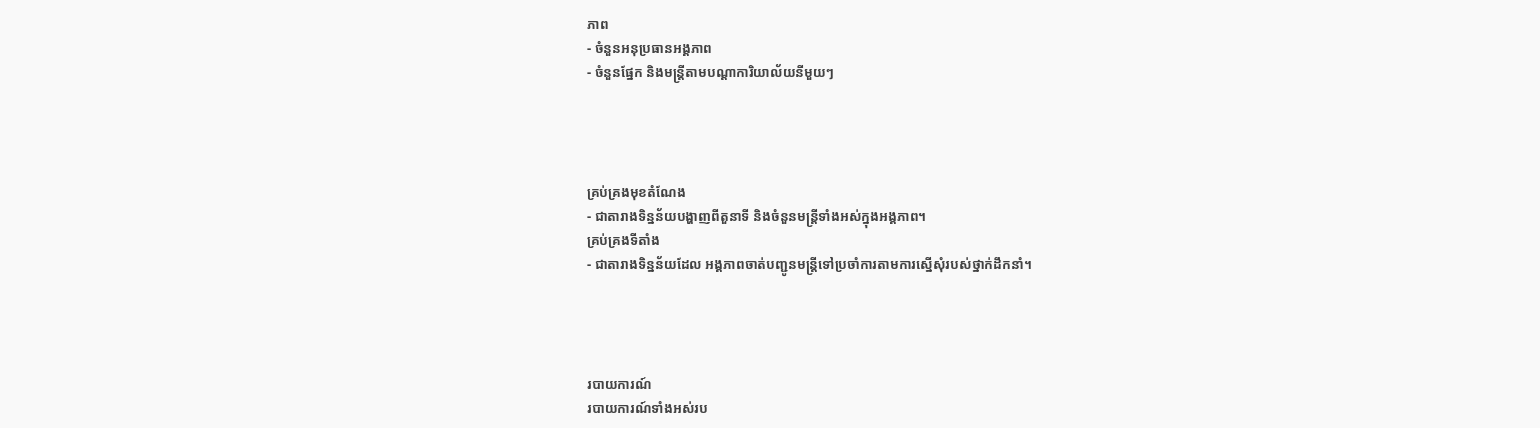ភាព
- ចំនួនអនុប្រធានអង្គភាព
- ចំនួនផ្នែក និងមន្រ្តីតាមបណ្តាការិយាល័យនីមួយៗ




គ្រប់គ្រងមុខតំណែង
- ជាតារាងទិន្នន័យបង្ហាញពីតួនាទី និងចំនួនមន្រ្តីទាំងអស់ក្នុងអង្គភាព។
គ្រប់គ្រងទីតាំង
- ជាតារាងទិន្នន័យដែល អង្គភាពចាត់បញ្ជូនមន្រ្តីទៅប្រចាំការតាមការស្នើសុំរបស់ថ្នាក់ដឹកនាំ។




របាយការណ៍
របាយការណ៍ទាំងអស់រប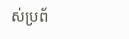ស់ប្រព័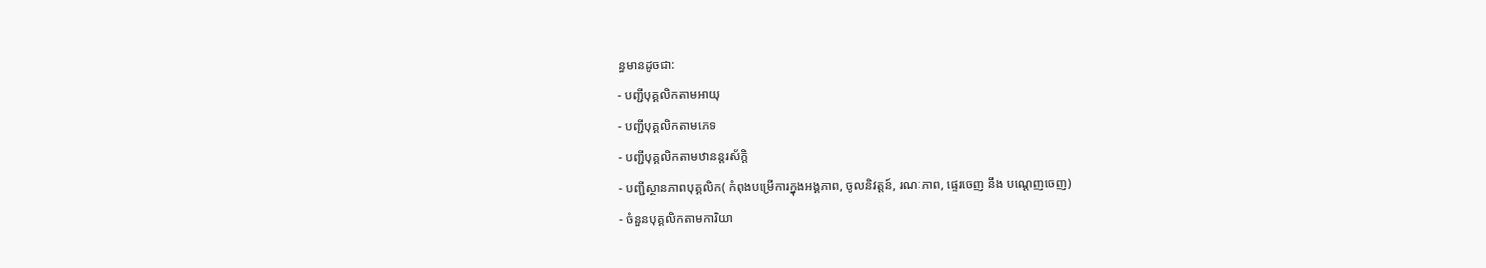ន្ធមានដូចជា:
- បញ្ជីបុគ្គលិកតាមអាយុ
- បញ្ជីបុគ្គលិកតាមភេទ
- បញ្ជីបុគ្គលិកតាមឋានន្តរស័ក្ដិ
- បញ្ជីស្ថានភាពបុគ្គលិក( កំពុងបម្រើការក្នុងអង្គភាព, ចូលនិវត្តន៍, រណៈភាព, ផ្ទេរចេញ នឹង បណ្ដេញចេញ)
- ចំនួនបុគ្គលិកតាមការិយា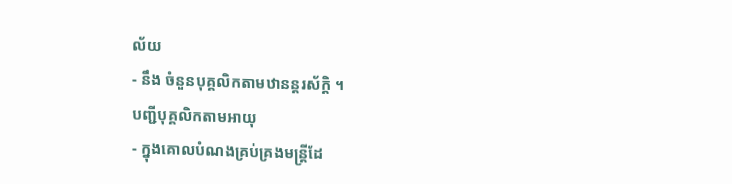ល័យ
- នឹង ចំនួនបុគ្គលិកតាមឋានន្តរស័ក្ដិ ។
បញ្ជីបុគ្គលិកតាមអាយុ
- ក្នុងគោលបំណងគ្រប់គ្រងមន្រ្តីដែ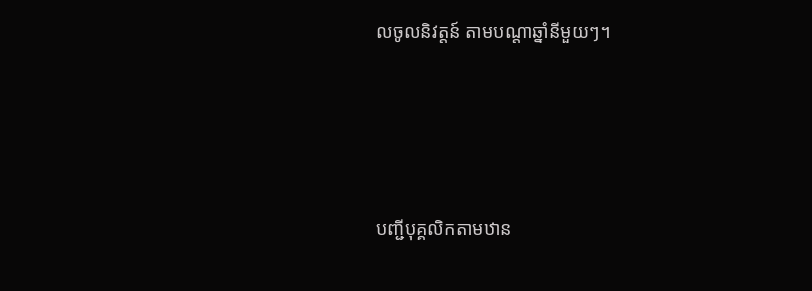លចូលនិវត្តន៍ តាមបណ្តាឆ្នាំនីមួយៗ។




បញ្ជីបុគ្គលិកតាមឋាន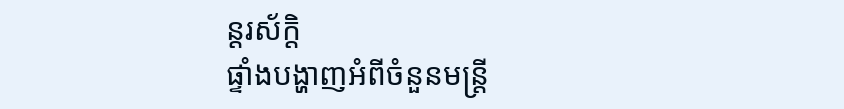ន្តរស័ក្តិ
ផ្ទាំងបង្ហាញអំពីចំនួនមន្ត្រី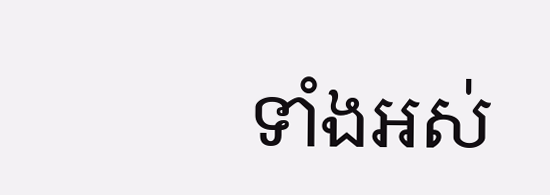ទាំងអស់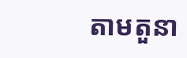តាមតួនា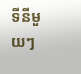ទីនីមួយៗ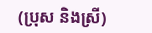(ប្រុស និងស្រី)